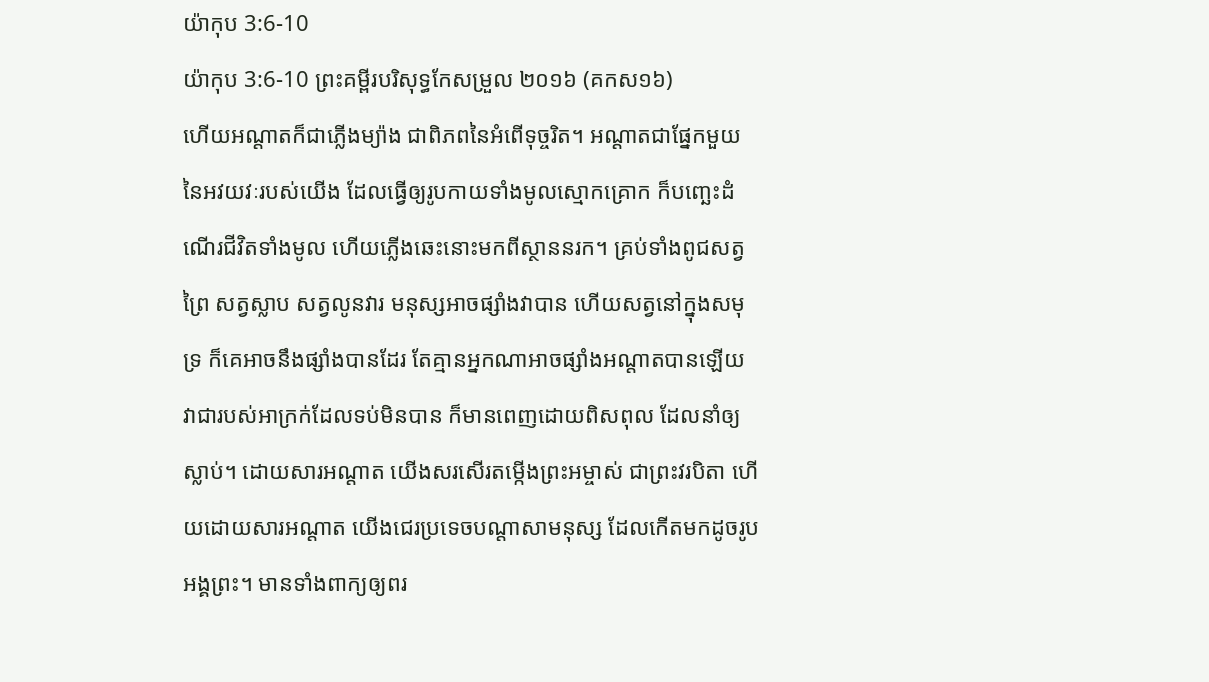យ៉ាកុប 3:6-10
យ៉ាកុប 3:6-10 ព្រះគម្ពីរបរិសុទ្ធកែសម្រួល ២០១៦ (គកស១៦)
ហើយអណ្តាតក៏ជាភ្លើងម្យ៉ាង ជាពិភពនៃអំពើទុច្ចរិត។ អណ្ដាតជាផ្នែកមួយនៃអវយវៈរបស់យើង ដែលធ្វើឲ្យរូបកាយទាំងមូលស្មោកគ្រោក ក៏បញ្ឆេះដំណើរជីវិតទាំងមូល ហើយភ្លើងឆេះនោះមកពីស្ថាននរក។ គ្រប់ទាំងពូជសត្វព្រៃ សត្វស្លាប សត្វលូនវារ មនុស្សអាចផ្សាំងវាបាន ហើយសត្វនៅក្នុងសមុទ្រ ក៏គេអាចនឹងផ្សាំងបានដែរ តែគ្មានអ្នកណាអាចផ្សាំងអណ្តាតបានឡើយ វាជារបស់អាក្រក់ដែលទប់មិនបាន ក៏មានពេញដោយពិសពុល ដែលនាំឲ្យស្លាប់។ ដោយសារអណ្តាត យើងសរសើរតម្កើងព្រះអម្ចាស់ ជាព្រះវរបិតា ហើយដោយសារអណ្ដាត យើងជេរប្រទេចបណ្តាសាមនុស្ស ដែលកើតមកដូចរូបអង្គព្រះ។ មានទាំងពាក្យឲ្យពរ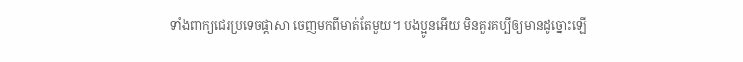ទាំងពាក្យជេរប្រទេចផ្តាសា ចេញមកពីមាត់តែមួយ។ បងប្អូនអើយ មិនគួរគប្បីឲ្យមានដូច្នោះឡើ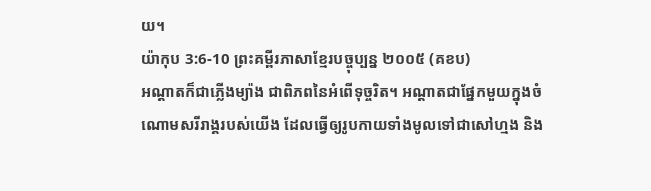យ។
យ៉ាកុប 3:6-10 ព្រះគម្ពីរភាសាខ្មែរបច្ចុប្បន្ន ២០០៥ (គខប)
អណ្ដាតក៏ជាភ្លើងម្យ៉ាង ជាពិភពនៃអំពើទុច្ចរិត។ អណ្ដាតជាផ្នែកមួយក្នុងចំណោមសរីរាង្គរបស់យើង ដែលធ្វើឲ្យរូបកាយទាំងមូលទៅជាសៅហ្មង និង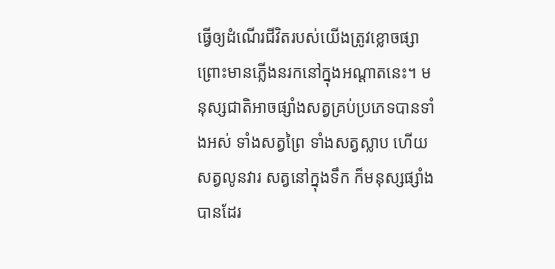ធ្វើឲ្យដំណើរជីវិតរបស់យើងត្រូវខ្លោចផ្សា ព្រោះមានភ្លើងនរកនៅក្នុងអណ្ដាតនេះ។ មនុស្សជាតិអាចផ្សាំងសត្វគ្រប់ប្រភេទបានទាំងអស់ ទាំងសត្វព្រៃ ទាំងសត្វស្លាប ហើយសត្វលូនវារ សត្វនៅក្នុងទឹក ក៏មនុស្សផ្សាំងបានដែរ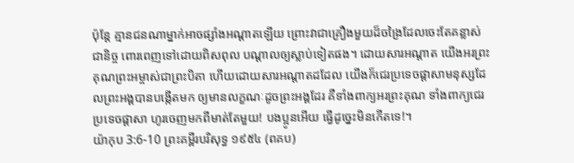ប៉ុន្តែ គ្មានជនណាម្នាក់អាចផ្សាំងអណ្ដាតឡើយ ព្រោះវាជាគ្រឿងមួយដ៏ចង្រៃដែលចេះតែគន្លាស់ជានិច្ច ពោរពេញទៅដោយពិសពុល បណ្ដាលឲ្យស្លាប់ទៀតផង។ ដោយសារអណ្ដាត យើងអរព្រះគុណព្រះអម្ចាស់ជាព្រះបិតា ហើយដោយសារអណ្ដាតដដែល យើងក៏ជេរប្រទេចផ្ដាសាមនុស្សដែលព្រះអង្គបានបង្កើតមក ឲ្យមានលក្ខណៈដូចព្រះអង្គដែរ គឺទាំងពាក្យអរព្រះគុណ ទាំងពាក្យជេរប្រទេចផ្ដាសា ហូរចេញមកពីមាត់តែមួយ! បងប្អូនអើយ ធ្វើដូច្នេះមិនកើតទេ!។
យ៉ាកុប 3:6-10 ព្រះគម្ពីរបរិសុទ្ធ ១៩៥៤ (ពគប)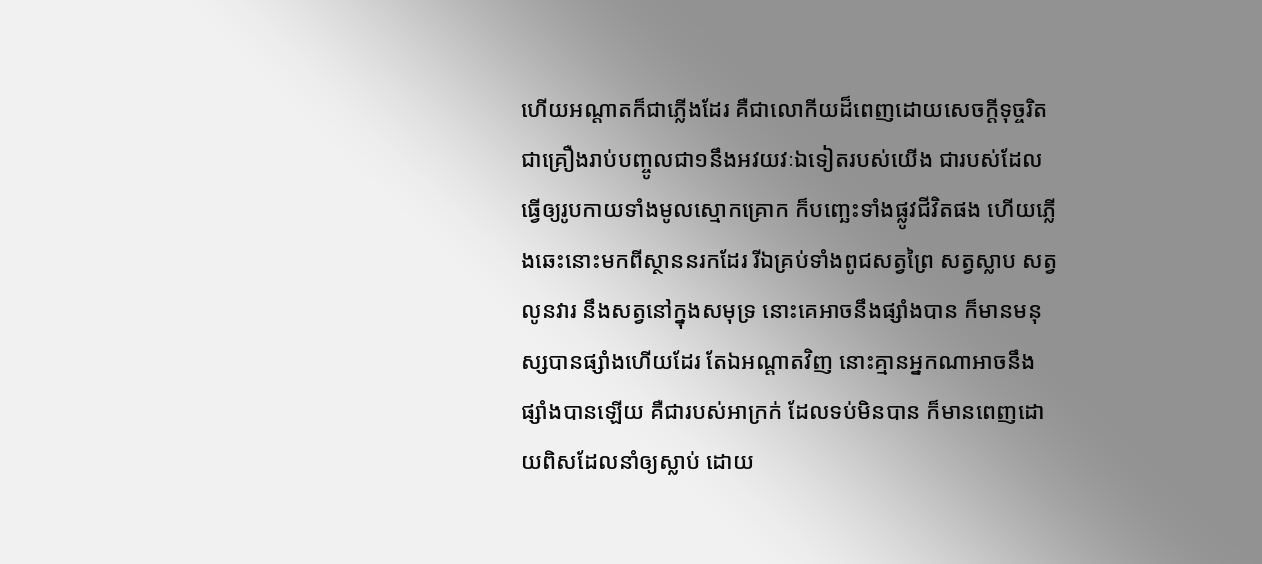ហើយអណ្តាតក៏ជាភ្លើងដែរ គឺជាលោកីយដ៏ពេញដោយសេចក្ដីទុច្ចរិត ជាគ្រឿងរាប់បញ្ចូលជា១នឹងអវយវៈឯទៀតរបស់យើង ជារបស់ដែលធ្វើឲ្យរូបកាយទាំងមូលស្មោកគ្រោក ក៏បញ្ឆេះទាំងផ្លូវជីវិតផង ហើយភ្លើងឆេះនោះមកពីស្ថាននរកដែរ រីឯគ្រប់ទាំងពូជសត្វព្រៃ សត្វស្លាប សត្វលូនវារ នឹងសត្វនៅក្នុងសមុទ្រ នោះគេអាចនឹងផ្សាំងបាន ក៏មានមនុស្សបានផ្សាំងហើយដែរ តែឯអណ្តាតវិញ នោះគ្មានអ្នកណាអាចនឹងផ្សាំងបានឡើយ គឺជារបស់អាក្រក់ ដែលទប់មិនបាន ក៏មានពេញដោយពិសដែលនាំឲ្យស្លាប់ ដោយ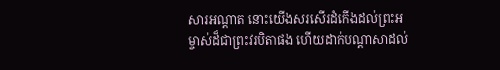សារអណ្តាត នោះយើងសរសើរដំកើងដល់ព្រះអម្ចាស់ដ៏ជាព្រះវរបិតាផង ហើយដាក់បណ្តាសាដល់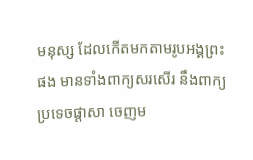មនុស្ស ដែលកើតមកតាមរូបអង្គព្រះផង មានទាំងពាក្យសរសើរ នឹងពាក្យប្រទេចផ្តាសា ចេញម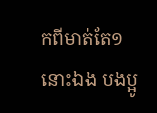កពីមាត់តែ១នោះឯង បងប្អូ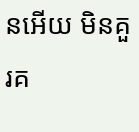នអើយ មិនគួរគ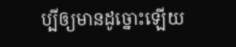ប្បីឲ្យមានដូច្នោះឡើយ